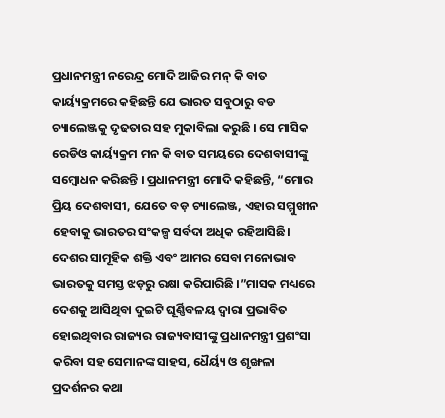ପ୍ରଧାନମନ୍ତ୍ରୀ ନରେନ୍ଦ୍ର ମୋଦି ଆଜିର ମନ୍ କି ବାତ କାର୍ୟ୍ୟକ୍ରମରେ କହିଛନ୍ତି ଯେ ଭାରତ ସବୁଠାରୁ ବଡ ଚ୍ୟାଲେଞ୍ଜକୁ ଦୃଢତାର ସହ ମୁକାବିଲା କରୁଛି । ସେ ମାସିକ ରେଡିଓ କାର୍ୟ୍ୟକ୍ରମ ମନ କି ବାତ ସମୟରେ ଦେଶବାସୀଙ୍କୁ ସମ୍ବୋଧନ କରିଛନ୍ତି । ପ୍ରଧାନମନ୍ତ୍ରୀ ମୋଦି କହିଛନ୍ତି, “ମୋର ପ୍ରିୟ ଦେଶବାସୀ, ଯେତେ ବଡ଼ ଚ୍ୟାଲେଞ୍ଜ, ଏହାର ସମ୍ମୁଖୀନ ହେବାକୁ ଭାରତର ସଂକଳ୍ପ ସର୍ବଦା ଅଧିକ ରହିଆସିଛି।
ଦେଶର ସାମୂହିକ ଶକ୍ତି ଏବଂ ଆମର ସେବା ମନୋଭାବ ଭାରତକୁ ସମସ୍ତ ଝଡ଼ରୁ ରକ୍ଷା କରିପାରିଛି ।”ମାସକ ମଧ୍ୟରେ ଦେଶକୁ ଆସିଥିବା ଦୁଇଟି ଘୂର୍ଣ୍ଣିବଳୟ ଦ୍ୱାରା ପ୍ରଭାବିତ ହୋଇଥିବାର ରାଜ୍ୟର ରାଜ୍ୟବାସୀଙ୍କୁ ପ୍ରଧାନମନ୍ତ୍ରୀ ପ୍ରଶଂସା କରିବା ସହ ସେମାନଙ୍କ ସାହସ, ଧୈର୍ୟ୍ୟ ଓ ଶୃଙ୍ଖଳା ପ୍ରଦର୍ଶନର କଥା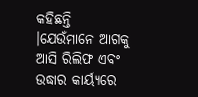କହିଛନ୍ତି ।ଯେଉଁମାନେ ଆଗକୁ ଆସି ରିଲିଫ ଏବଂ ଉଦ୍ଧାର କାର୍ୟ୍ୟରେ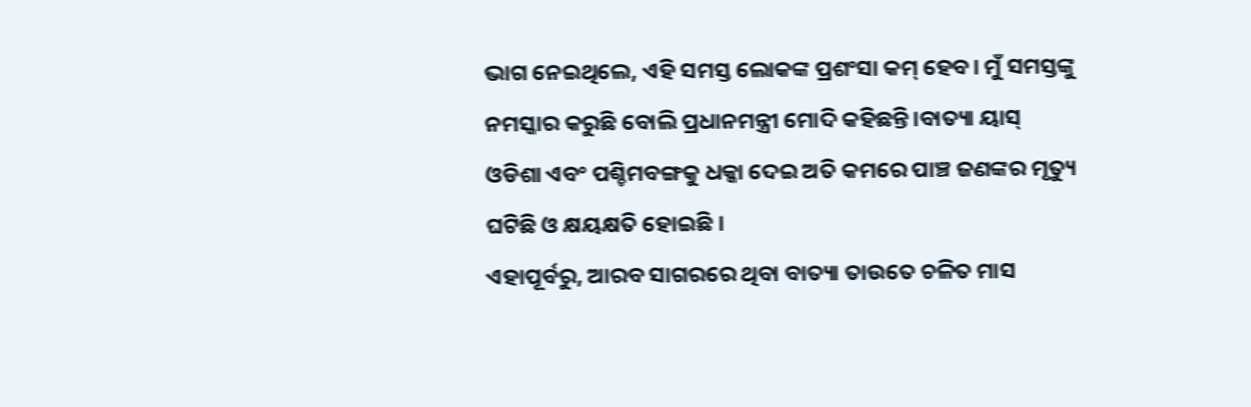ଭାଗ ନେଇଥିଲେ, ଏହି ସମସ୍ତ ଲୋକଙ୍କ ପ୍ରଶଂସା କମ୍ ହେବ। ମୁଁ ସମସ୍ତଙ୍କୁ ନମସ୍କାର କରୁଛି ବୋଲି ପ୍ରଧାନମନ୍ତ୍ରୀ ମୋଦି କହିଛନ୍ତି।ବାତ୍ୟା ୟାସ୍ ଓଡିଶା ଏବଂ ପଶ୍ଚିମବଙ୍ଗକୁ ଧକ୍କା ଦେଇ ଅତି କମରେ ପାଞ୍ଚ ଜଣଙ୍କର ମୃତ୍ୟୁ ଘଟିଛି ଓ କ୍ଷୟକ୍ଷତି ହୋଇଛି ।
ଏହାପୂର୍ବରୁ, ଆରବ ସାଗରରେ ଥିବା ବାତ୍ୟା ତାଉତେ ଚଳିତ ମାସ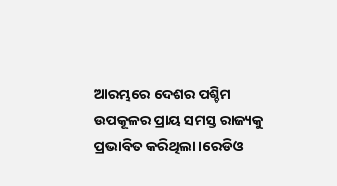ଆରମ୍ଭରେ ଦେଶର ପଶ୍ଚିମ ଉପକୂଳର ପ୍ରାୟ ସମସ୍ତ ରାଜ୍ୟକୁ ପ୍ରଭାବିତ କରିଥିଲା।ରେଡିଓ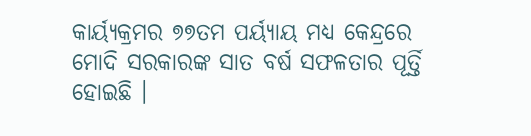କାର୍ୟ୍ୟକ୍ରମର ୭୭ତମ ପର୍ୟ୍ୟାୟ ମଧ୍ୟ କେନ୍ଦ୍ରରେ ମୋଦି ସରକାରଙ୍କ ସାତ ବର୍ଷ ସଫଳତାର ପୂର୍ତ୍ତି ହୋଇଛି ।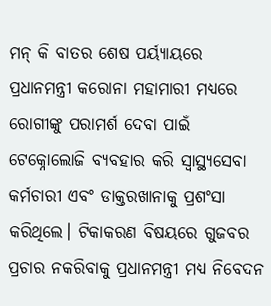ମନ୍ କି ବାତର ଶେଷ ପର୍ୟ୍ୟାୟରେ ପ୍ରଧାନମନ୍ତ୍ରୀ କରୋନା ମହାମାରୀ ମଧ୍ୟରେ ରୋଗୀଙ୍କୁ ପରାମର୍ଶ ଦେବା ପାଇଁ ଟେକ୍ନୋଲୋଜି ବ୍ୟବହାର କରି ସ୍ୱାସ୍ଥ୍ୟସେବା କର୍ମଚାରୀ ଏବଂ ଡାକ୍ତରଖାନାକୁ ପ୍ରଶଂସା କରିଥିଲେ। ଟିକାକରଣ ବିଷୟରେ ଗୁଜବର ପ୍ରଚାର ନକରିବାକୁ ପ୍ରଧାନମନ୍ତ୍ରୀ ମଧ୍ୟ ନିବେଦନ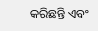କରିଛନ୍ତି ଏବଂ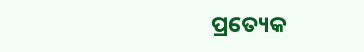ପ୍ରତ୍ୟେକ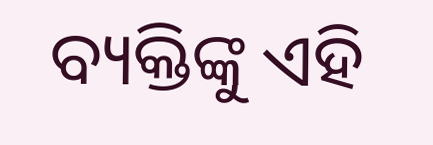ବ୍ୟକ୍ତିଙ୍କୁ ଏହି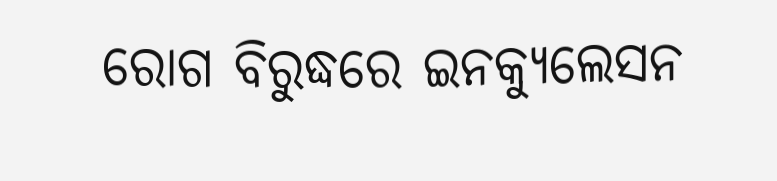ରୋଗ ବିରୁଦ୍ଧରେ ଇନକ୍ୟୁଲେସନ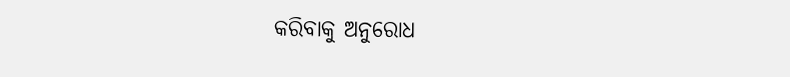କରିବାକୁ ଅନୁରୋଧ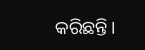କରିଛନ୍ତି।